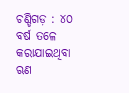ଚଣ୍ଡିଗଡ଼ : ୪୦ ବର୍ଷ ତଳେ କରାଯାଇଥିବା ଋଣ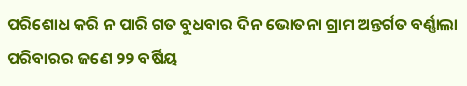ପରିଶୋଧ କରି ନ ପାରି ଗତ ବୁଧବାର ଦିନ ଭୋତନା ଗ୍ରାମ ଅନ୍ତର୍ଗତ ବର୍ଣ୍ଣାଲା ପରିବାରର ଜଣେ ୨୨ ବର୍ଷିୟ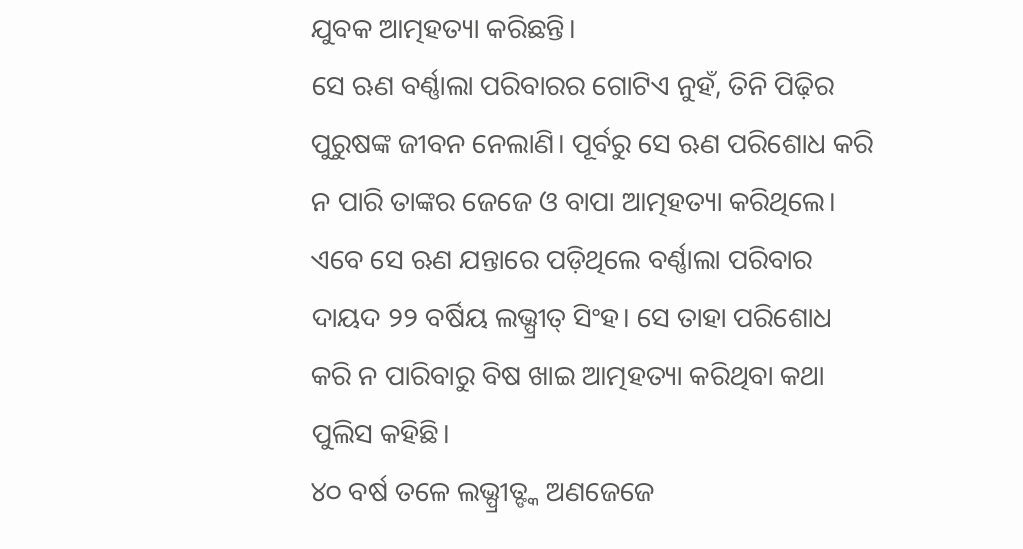ଯୁବକ ଆତ୍ମହତ୍ୟା କରିଛନ୍ତି।
ସେ ଋଣ ବର୍ଣ୍ଣାଲା ପରିବାରର ଗୋଟିଏ ନୁହଁ, ତିନି ପିଢ଼ିର ପୁରୁଷଙ୍କ ଜୀବନ ନେଲାଣି। ପୂର୍ବରୁ ସେ ଋଣ ପରିଶୋଧ କରି ନ ପାରି ତାଙ୍କର ଜେଜେ ଓ ବାପା ଆତ୍ମହତ୍ୟା କରିଥିଲେ। ଏବେ ସେ ଋଣ ଯନ୍ତାରେ ପଡ଼ିଥିଲେ ବର୍ଣ୍ଣାଲା ପରିବାର ଦାୟଦ ୨୨ ବର୍ଷିୟ ଲଭ୍ପ୍ରୀତ୍ ସିଂହ। ସେ ତାହା ପରିଶୋଧ କରି ନ ପାରିବାରୁ ବିଷ ଖାଇ ଆତ୍ମହତ୍ୟା କରିଥିବା କଥା ପୁଲିସ କହିଛି।
୪୦ ବର୍ଷ ତଳେ ଲଭ୍ପ୍ରୀତ୍ଙ୍କ ଅଣଜେଜେ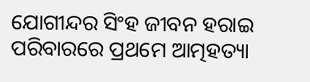ଯୋଗୀନ୍ଦର ସିଂହ ଜୀବନ ହରାଇ ପରିବାରରେ ପ୍ରଥମେ ଆତ୍ମହତ୍ୟା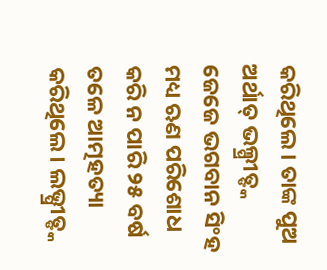କରିଥିଲେ। ତାଙ୍କ ପୁଅ ଅର୍ଥାତ୍ ଭଲ୍ପ୍ରୀତ୍ଙ୍କ ଜେଜେ ଭଗବାନ ସିଂହ ମଧ୍ୟ ଋଣ ପରିଶୋଧ କରି ନ ପାରି ୨୫ ବର୍ଷ ତଳେ ଆତ୍ମହତ୍ୟା କରିଥିଲେ। ଲଭ୍ପ୍ରୀତ୍ଙ୍କ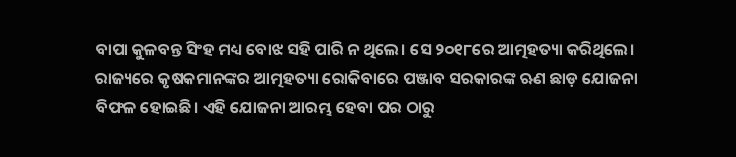ବାପା କୁଳବନ୍ତ ସିଂହ ମଧ୍ୟ ବୋଝ ସହି ପାରି ନ ଥିଲେ। ସେ ୨୦୧୮ରେ ଆତ୍ମହତ୍ୟା କରିଥିଲେ। ରାଜ୍ୟରେ କୃଷକମାନଙ୍କର ଆତ୍ମହତ୍ୟା ରୋକିବାରେ ପଞ୍ଜାବ ସରକାରଙ୍କ ଋଣ ଛାଡ଼ ଯୋଜନା ବିଫଳ ହୋଇଛି। ଏହି ଯୋଜନା ଆରମ୍ଭ ହେବା ପର ଠାରୁ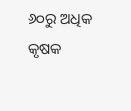୬୦ରୁ ଅଧିକ କୃଷକ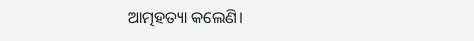ଆତ୍ମହତ୍ୟା କଲେଣି।